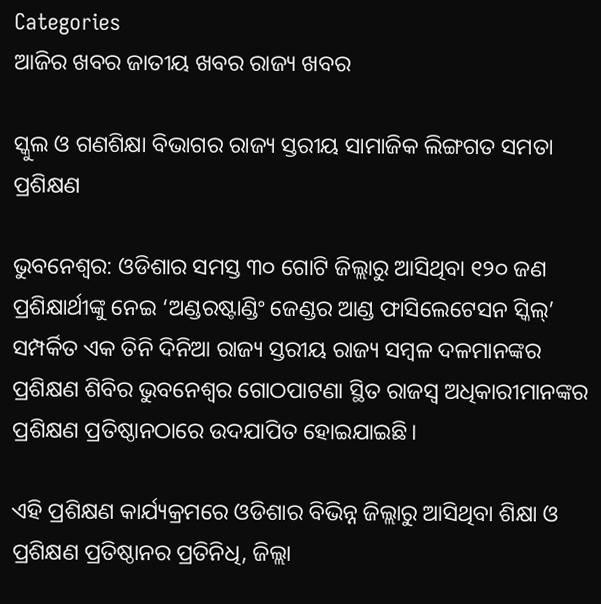Categories
ଆଜିର ଖବର ଜାତୀୟ ଖବର ରାଜ୍ୟ ଖବର

ସ୍କୁଲ ଓ ଗଣଶିକ୍ଷା ବିଭାଗର ରାଜ୍ୟ ସ୍ତରୀୟ ସାମାଜିକ ଲିଙ୍ଗଗତ ସମତା ପ୍ରଶିକ୍ଷଣ

ଭୁବନେଶ୍ୱର: ଓଡିଶାର ସମସ୍ତ ୩୦ ଗୋଟି ଜିଲ୍ଲାରୁ ଆସିଥିବା ୧୨୦ ଜଣ ପ୍ରଶିକ୍ଷାର୍ଥୀଙ୍କୁ ନେଇ ‘ଅଣ୍ଡରଷ୍ଟାଣ୍ଡିଂ ଜେଣ୍ଡର ଆଣ୍ଡ ଫାସିଲେଟେସନ ସ୍କିଲ୍‌’ ସମ୍ପର୍କିତ ଏକ ତିନି ଦିନିଆ ରାଜ୍ୟ ସ୍ତରୀୟ ରାଜ୍ୟ ସମ୍ବଳ ଦଳମାନଙ୍କର ପ୍ରଶିକ୍ଷଣ ଶିବିର ଭୁବନେଶ୍ୱର ଗୋଠପାଟଣା ସ୍ଥିତ ରାଜସ୍ୱ ଅଧିକାରୀମାନଙ୍କର ପ୍ରଶିକ୍ଷଣ ପ୍ରତିଷ୍ଠାନଠାରେ ଉଦଯାପିତ ହୋଇଯାଇଛି।

ଏହି ପ୍ରଶିକ୍ଷଣ କାର୍ଯ୍ୟକ୍ରମରେ ଓଡିଶାର ବିଭିନ୍ନ ଜିଲ୍ଲାରୁ ଆସିଥିବା ଶିକ୍ଷା ଓ ପ୍ରଶିକ୍ଷଣ ପ୍ରତିଷ୍ଠାନର ପ୍ରତିନିଧି, ଜିଲ୍ଲା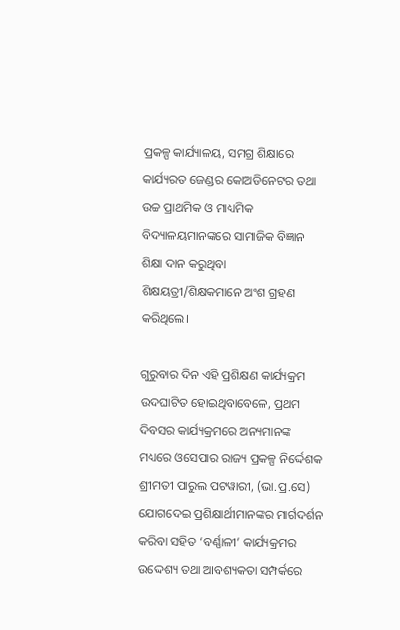ପ୍ରକଳ୍ପ କାର୍ଯ୍ୟାଳୟ, ସମଗ୍ର ଶିକ୍ଷାରେ କାର୍ଯ୍ୟରତ ଜେଣ୍ଡର କୋଅଡିନେଟର ତଥା ଉଚ୍ଚ ପ୍ରାଥମିକ ଓ ମାଧ୍ୟମିକ ବିଦ୍ୟାଳୟମାନଙ୍କରେ ସାମାଜିକ ବିଜ୍ଞାନ ଶିକ୍ଷା ଦାନ କରୁଥିବା ଶିକ୍ଷୟତ୍ରୀ/ଶିକ୍ଷକମାନେ ଅଂଶ ଗ୍ରହଣ କରିଥିଲେ।

ଗୁରୁବାର ଦିନ ଏହି ପ୍ରଶିକ୍ଷଣ କାର୍ଯ୍ୟକ୍ରମ ଉଦଘାଟିତ ହୋଇଥିବାବେଳେ, ପ୍ରଥମ ଦିବସର କାର୍ଯ୍ୟକ୍ରମରେ ଅନ୍ୟମାନଙ୍କ ମଧ୍ୟରେ ଓସେପାର ରାଜ୍ୟ ପ୍ରକଳ୍ପ ନିର୍ଦ୍ଦେଶକ ଶ୍ରୀମତୀ ପାରୁଲ ପଟୱାରୀ, (ଭା.ପ୍ର.ସେ) ଯୋଗଦେଇ ପ୍ରଶିକ୍ଷାର୍ଥୀମାନଙ୍କର ମାର୍ଗଦର୍ଶନ କରିବା ସହିତ ‘ବର୍ଣ୍ଣାଳୀ’ କାର୍ଯ୍ୟକ୍ରମର ଉଦ୍ଦେଶ୍ୟ ତଥା ଆବଶ୍ୟକତା ସମ୍ପର୍କରେ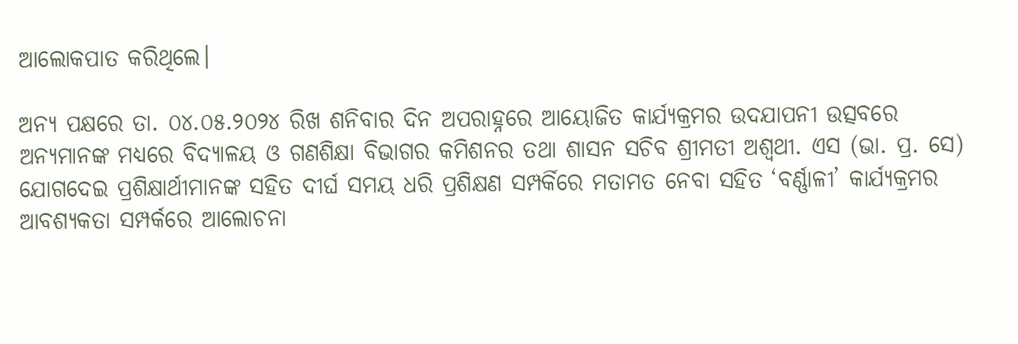ଆଲୋକପାତ କରିଥିଲେ।

ଅନ୍ୟ ପକ୍ଷରେ ତା. ୦୪.୦୫.୨୦୨୪ ରିଖ ଶନିବାର ଦିନ ଅପରାହ୍ନରେ ଆୟୋଜିତ କାର୍ଯ୍ୟକ୍ରମର ଉଦଯାପନୀ ଉତ୍ସବରେ ଅନ୍ୟମାନଙ୍କ ମଧ୍ୟରେ ବିଦ୍ୟାଳୟ ଓ ଗଣଶିକ୍ଷା ବିଭାଗର କମିଶନର ତଥା ଶାସନ ସଚିବ ଶ୍ରୀମତୀ ଅଶ୍ୱଥୀ. ଏସ (ଭା. ପ୍ର. ସେ) ଯୋଗଦେଇ ପ୍ରଶିକ୍ଷାର୍ଥୀମାନଙ୍କ ସହିତ ଦୀର୍ଘ ସମୟ ଧରି ପ୍ରଶିକ୍ଷଣ ସମ୍ପର୍କିରେ ମତାମତ ନେବା ସହିତ ‘ବର୍ଣ୍ଣାଳୀ’ କାର୍ଯ୍ୟକ୍ରମର ଆବଶ୍ୟକତା ସମ୍ପର୍କରେ ଆଲୋଚନା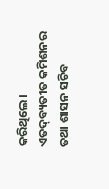କରିଥିଲେ। ଏତଦ୍‌ବ୍ୟତୀତ କମିଶନର ତଥା ଶାସନ ସଚିବ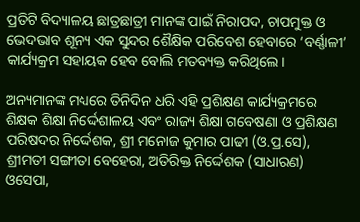ପ୍ରତିଟି ବିଦ୍ୟାଳୟ ଛାତ୍ରଛାତ୍ରୀ ମାନଙ୍କ ପାଇଁ ନିରାପଦ, ଚାପମୁକ୍ତ ଓ ଭେଦଭାବ ଶୂନ୍ୟ ଏକ ସୁନ୍ଦର ଶୈକ୍ଷିକ ପରିବେଶ ହେବାରେ ‘ବର୍ଣ୍ଣାଳୀ’ କାର୍ଯ୍ୟକ୍ରମ ସହାୟକ ହେବ ବୋଲି ମତବ୍ୟକ୍ତ କରିଥିଲେ।

ଅନ୍ୟମାନଙ୍କ ମଧ୍ୟରେ ତିନିଦିନ ଧରି ଏହି ପ୍ରଶିକ୍ଷଣ କାର୍ଯ୍ୟକ୍ରମରେ ଶିକ୍ଷକ ଶିକ୍ଷା ନିର୍ଦ୍ଦେଶାଳୟ ଏବଂ ରାଜ୍ୟ ଶିକ୍ଷା ଗବେଷଣା ଓ ପ୍ରଶିକ୍ଷଣ ପରିଷଦର ନିର୍ଦ୍ଦେଶକ, ଶ୍ରୀ ମନୋଜ କୁମାର ପାଢୀ (ଓ.ପ୍ର.ସେ), ଶ୍ରୀମତୀ ସଙ୍ଗୀତା ବେହେରା, ଅତିରିକ୍ତ ନିର୍ଦ୍ଦେଶକ (ସାଧାରଣ) ଓସେପା,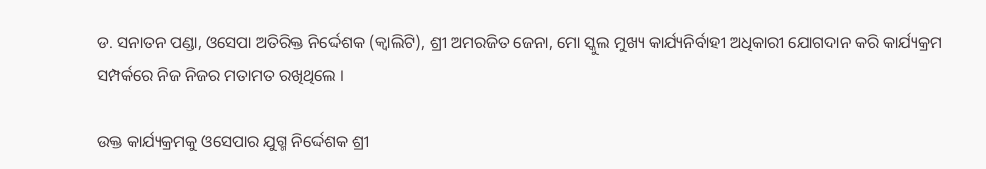ଡ. ସନାତନ ପଣ୍ଡା, ଓସେପା ଅତିରିକ୍ତ ନିର୍ଦ୍ଦେଶକ (କ୍ୱାଲିଟି), ଶ୍ରୀ ଅମରଜିତ ଜେନା, ମୋ ସ୍କୁଲ ମୁଖ୍ୟ କାର୍ଯ୍ୟନିର୍ବାହୀ ଅଧିକାରୀ ଯୋଗଦାନ କରି କାର୍ଯ୍ୟକ୍ରମ ସମ୍ପର୍କରେ ନିଜ ନିଜର ମତାମତ ରଖିଥିଲେ ।

ଉକ୍ତ କାର୍ଯ୍ୟକ୍ରମକୁ ଓସେପାର ଯୁଗ୍ମ ନିର୍ଦ୍ଦେଶକ ଶ୍ରୀ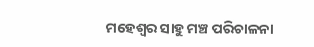ମହେଶ୍ୱର ସାହୁ ମଞ୍ଚ ପରିଚାଳନା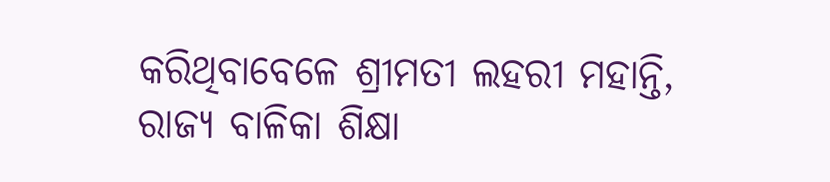କରିଥିବାବେଳେ ଶ୍ରୀମତୀ ଲହରୀ ମହାନ୍ତି, ରାଜ୍ୟ ବାଳିକା ଶିକ୍ଷା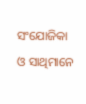ସଂଯୋଜିକା ଓ ସାଥିମାନେ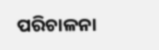ପରିଚାଳନା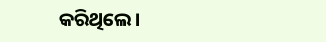କରିଥିଲେ।